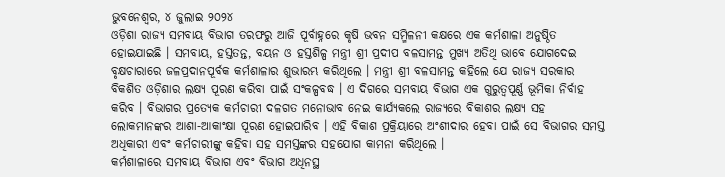ଭୁବନେଶ୍ୱର, ୪ ଜୁଲାଇ ୨୦୨୪
ଓଡ଼ିଶା ରାଜ୍ୟ ସମବାୟ ବିଭାଗ ତରଫରୁ ଆଜି ପୂର୍ବାହ୍ନରେ କୃଷି ଭବନ ସମ୍ମିଳନୀ କକ୍ଷରେ ଏକ କର୍ମଶାଳା ଅନୁଷ୍ଠିତ ହୋଇଯାଇଛି । ସମବାୟ, ହସ୍ତତନ୍ତ, ବୟନ ଓ ହସ୍ତଶିଳ୍ପ ମନ୍ତ୍ରୀ ଶ୍ରୀ ପ୍ରଦୀପ ବଳସାମନ୍ତ ମୁଖ୍ୟ ଅତିଥି ଭାବେ ଯୋଗଦେଇ ବୃକ୍ଷଚାରାରେ ଜଳପ୍ରଦାନପୂର୍ବକ କର୍ମଶାଳାର ଶୁଭାରମ୍ଭ କରିଥିଲେ । ମନ୍ତ୍ରୀ ଶ୍ରୀ ବଳସାମନ୍ତ କହିଲେ ଯେ ରାଜ୍ୟ ସରକାର ବିକଶିତ ଓଡ଼ିଶାର ଲକ୍ଷ୍ୟ ପୂରଣ କରିବା ପାଇଁ ସଂକଳ୍ପବଦ୍ଧ । ଏ ଦିଗରେ ସମବାୟ ବିଭାଗ ଏକ ଗୁରୁତ୍ୱପୂର୍ଣ୍ଣ ଭୂମିକା ନିର୍ବାହ କରିବ । ବିଭାଗର ପ୍ରତ୍ୟେକ କର୍ମଚାରୀ ଦଳଗତ ମନୋଭାବ ନେଇ କାର୍ଯ୍ୟକଲେ ରାଜ୍ୟରେ ବିକାଶର ଲକ୍ଷ୍ୟ ସହ ଲୋକମାନଙ୍କର ଆଶା-ଆକାଂକ୍ଷା ପୂରଣ ହୋଇପାରିବ । ଏହି ବିକାଶ ପ୍ରକ୍ରିୟାରେ ଅଂଶୀଦାର ହେବା ପାଇଁ ସେ ବିଭାଗର ସମସ୍ତ ଅଧିକାରୀ ଏବଂ କର୍ମଚାରୀଙ୍କୁ କହିବା ସହ ସମସ୍ତଙ୍କର ସହଯୋଗ କାମନା କରିଥିଲେ ।
କର୍ମଶାଳାରେ ସମବାୟ ବିଭାଗ ଏବଂ ବିଭାଗ ଅଧିନସ୍ଥ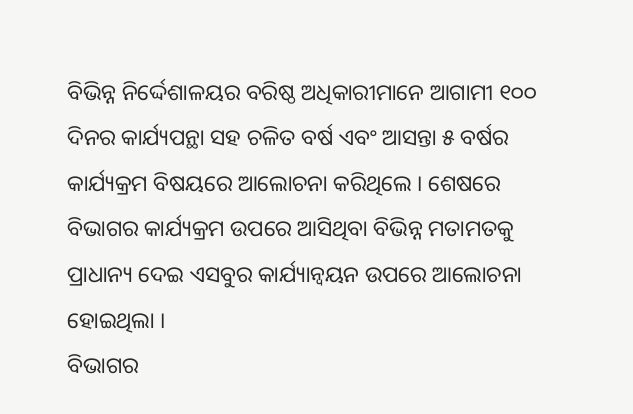ବିଭିନ୍ନ ନିର୍ଦ୍ଦେଶାଳୟର ବରିଷ୍ଠ ଅଧିକାରୀମାନେ ଆଗାମୀ ୧୦୦ ଦିନର କାର୍ଯ୍ୟପନ୍ଥା ସହ ଚଳିତ ବର୍ଷ ଏବଂ ଆସନ୍ତା ୫ ବର୍ଷର କାର୍ଯ୍ୟକ୍ରମ ବିଷୟରେ ଆଲୋଚନା କରିଥିଲେ । ଶେଷରେ ବିଭାଗର କାର୍ଯ୍ୟକ୍ରମ ଉପରେ ଆସିଥିବା ବିଭିନ୍ନ ମତାମତକୁ ପ୍ରାଧାନ୍ୟ ଦେଇ ଏସବୁର କାର୍ଯ୍ୟାନ୍ୱୟନ ଉପରେ ଆଲୋଚନା ହୋଇଥିଲା ।
ବିଭାଗର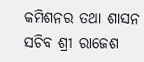କମିଶନର ତଥା ଶାସନ ସଚିବ ଶ୍ରୀ ରାଜେଶ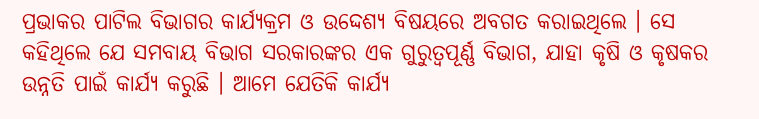ପ୍ରଭାକର ପାଟିଲ ବିଭାଗର କାର୍ଯ୍ୟକ୍ରମ ଓ ଉଦ୍ଦେଶ୍ୟ ବିଷୟରେ ଅବଗତ କରାଇଥିଲେ । ସେ କହିଥିଲେ ଯେ ସମବାୟ ବିଭାଗ ସରକାରଙ୍କର ଏକ ଗୁରୁତ୍ୱପୂର୍ଣ୍ଣ ବିଭାଗ, ଯାହା କୃଷି ଓ କୃଷକର ଉନ୍ନତି ପାଇଁ କାର୍ଯ୍ୟ କରୁଛି । ଆମେ ଯେତିକି କାର୍ଯ୍ୟ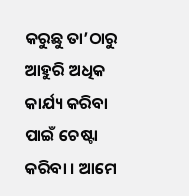କରୁଛୁ ତା’ଠାରୁ ଆହୁରି ଅଧିକ କାର୍ଯ୍ୟ କରିବା ପାଇଁ ଚେଷ୍ଟା କରିବା । ଆମେ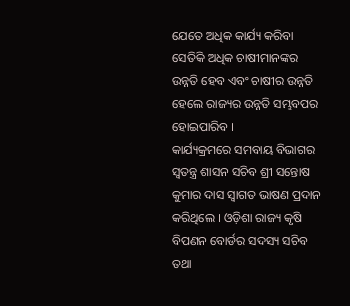ଯେତେ ଅଧିକ କାର୍ଯ୍ୟ କରିବା ସେତିକି ଅଧିକ ଚାଷୀମାନଙ୍କର ଉନ୍ନତି ହେବ ଏବଂ ଚାଷୀର ଉନ୍ନତି ହେଲେ ରାଜ୍ୟର ଉନ୍ନତି ସମ୍ଭବପର ହୋଇପାରିବ ।
କାର୍ଯ୍ୟକ୍ରମରେ ସମବାୟ ବିଭାଗର ସ୍ୱତନ୍ତ୍ର ଶାସନ ସଚିବ ଶ୍ରୀ ସନ୍ତୋଷ କୁମାର ଦାସ ସ୍ୱାଗତ ଭାଷଣ ପ୍ରଦାନ କରିଥିଲେ । ଓଡ଼ିଶା ରାଜ୍ୟ କୃଷି ବିପଣନ ବୋର୍ଡର ସଦସ୍ୟ ସଚିବ ତଥା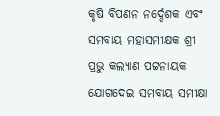କୃଷି ବିପଣନ ନର୍ଦ୍ଦେଶକ ଏବଂ ସମବାୟ ମହାସମୀକ୍ଷକ ଶ୍ରୀ ପ୍ରଭୁ କଲ୍ୟାଣ ପଟ୍ଟନାୟକ ଯୋଗଦେଇ ସମବାୟ ସମୀକ୍ଷା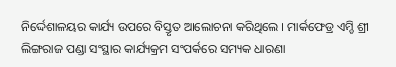ନିର୍ଦ୍ଦେଶାଳୟର କାର୍ଯ୍ୟ ଉପରେ ବିସ୍ତୃତ ଆଲୋଚନା କରିଥିଲେ । ମାର୍କଫେଡ୍ର ଏମ୍ଡି ଶ୍ରୀ ଲିଙ୍ଗରାଜ ପଣ୍ଡା ସଂସ୍ଥାର କାର୍ଯ୍ୟକ୍ରମ ସଂପର୍କରେ ସମ୍ୟକ ଧାରଣା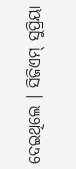ଦେଇଥିଲେ । ସିଜିଏମ୍ ସୁପ୍ରିୟା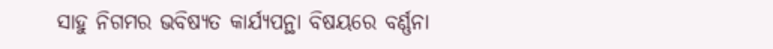ସାହୁ ନିଗମର ଭବିଷ୍ୟତ କାର୍ଯ୍ୟପନ୍ଥା ବିଷୟରେ ବର୍ଣ୍ଣନା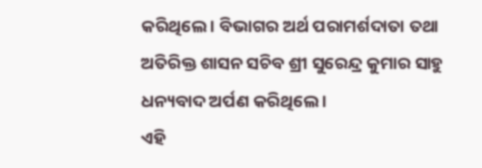କରିଥିଲେ । ବିଭାଗର ଅର୍ଥ ପରାମର୍ଶଦାତା ତଥା ଅତିରିକ୍ତ ଶାସନ ସଚିବ ଶ୍ରୀ ସୁରେନ୍ଦ୍ର କୁମାର ସାହୁ ଧନ୍ୟବାଦ ଅର୍ପଣ କରିଥିଲେ ।
ଏହି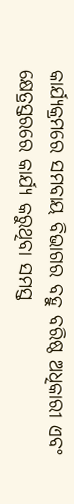କାର୍ଯ୍ୟକ୍ରମରେ ସମବାୟ ବିଭାଗର ବହୁ ବରିଷ୍ଠ ଅଧିକାରୀ ଏବଂ କ୍ଷେତ୍ରସ୍ତରରେ କାର୍ଯ୍ୟ କରୁଥିବା ସମସ୍ତ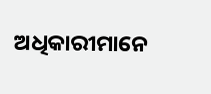ଅଧିକାରୀମାନେ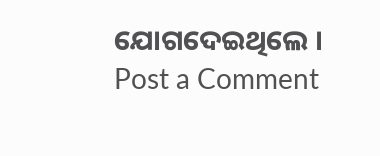ଯୋଗଦେଇଥିଲେ ।
Post a Comment